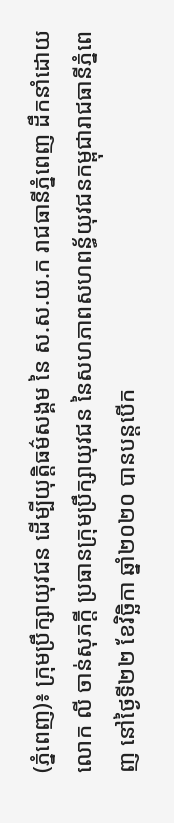(ភ្នំពេញ)៖ ក្រុមប្រឹក្សាយុវជន ដើម្បីយុត្តិធម៌សង្គម នៃ ស.ស.យ.ក រាជធានីភ្នំពេញ ដឹកនាំដោយ លោក លី ចាន់សុភក្តី ប្រធានក្រុមប្រឹក្សាយុវជន នៃសហភាពសហពន្ធ័យុវជនកម្ពុជារាជធានីភ្នំពេញ នៅថ្ងៃទី២២ ខែវិច្ឆិកា ឆ្នាំ២០២០ បានបន្តបើក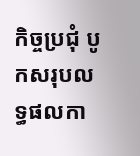កិច្ចប្រជុំ បូកសរុបលទ្ធផលកា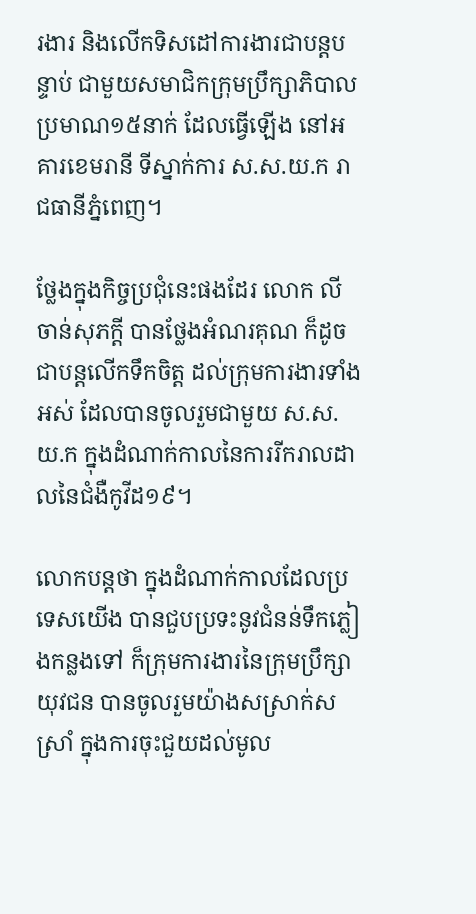រងារ និងលើកទិសដៅការងារជាបន្តបន្ទាប់ ជាមួយសមាជិកក្រុមប្រឹក្សាភិបាល ប្រមាណ១៥នាក់ ដែលធ្វើឡើង នៅអគារខេមរានី ទីស្នាក់ការ ស.ស.យ.ក រាជធានីភ្នំពេញ។

ថ្លែងក្នុងកិច្ចប្រជុំនេះផងដែរ លោក លី ចាន់សុភក្តី បានថ្លែងអំណរគុណ ក៏ដូចជាបន្តលើកទឹកចិត្ត ដល់ក្រុមការងារទាំងអស់ ដែលបានចូលរួមជាមួយ ស.ស.យ.ក ក្នុងដំណាក់កាលនៃការរីករាលដាលនៃជំងឺកូវីដ១៩។

លោកបន្ដថា ក្នុងដំណាក់កាលដែលប្រទេសយើង បានជួបប្រទះនូវជំនន់ទឹកភ្លៀងកន្លងទៅ ក៏ក្រុមការងារនៃក្រុមប្រឹក្សាយុវជន បានចូលរួមយ៉ាងសស្រាក់សស្រាំ ក្នុងការចុះជួយដល់មូល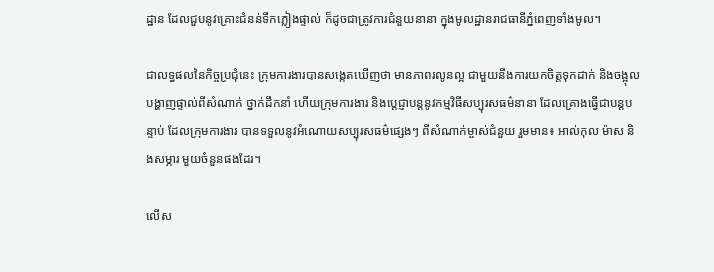ដ្ឋាន ដែលជួបនូវគ្រោះជំនន់ទឹកភ្លៀងផ្ទាល់ ក៏ដូចជាត្រូវការជំនួយនានា ក្នុងមូលដ្ឋានរាជធានីភ្នំពេញទាំងមូល។

ជាលទ្ធផលនៃកិច្ចប្រជុំនេះ ក្រុមការងារបានសង្កេតឃើញថា មានភាពរលូនល្អ ជាមួយនឹងការយកចិត្តទុកដាក់ និងចង្អុលបង្ហាញផ្ទាល់ពីសំណាក់ ថ្នាក់ដឹកនាំ ហើយក្រុមការងារ និងប្តេជ្ញាបន្តនូវកម្មវិធីសប្បុរសធម៌នានា ដែលគ្រោងធ្វើជាបន្តបន្ទាប់ ដែលក្រុមការងារ បានទទួលនូវអំណោយសប្បុរសធម៌ផ្សេងៗ ពីសំណាក់ម្ចាស់ជំនួយ រួមមាន៖ អាល់កុល ម៉ាស និងសម្ភារ មួយចំនួនផងដែរ។

លើស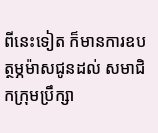ពីនេះទៀត ក៏មានការឧបត្ថម្ភម៉ាសជូនដល់ សមាជិកក្រុមប្រឹក្សា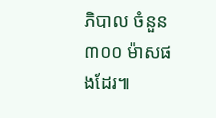ភិបាល ចំនួន៣០០ ម៉ាសផងដែរ៕